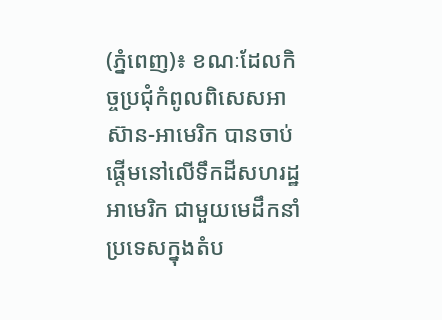(ភ្នំពេញ)៖ ខណៈដែលកិច្ចប្រជុំកំពូលពិសេសអាស៊ាន-អាមេរិក បានចាប់ផ្តើមនៅលើទឹកដីសហរដ្ឋអាមេរិក ជាមួយមេដឹកនាំប្រទេសក្នុងតំប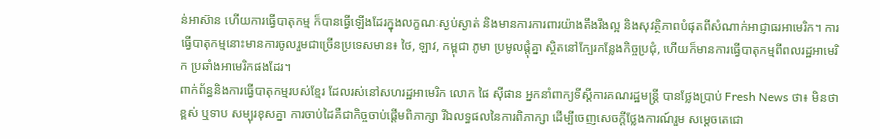ន់អាស៊ាន ហើយការធ្វើបាតុកម្ម ក៏បានធ្វើឡើងដែរក្នុងលក្ខណៈស្ងប់ស្ងាត់ និងមានការការពារយ៉ាងតឹងរឹងល្អ និងសុវត្ថិភាពបំផុតពីសំណាក់អាជ្ញាធរអាមេរិក។ ការធ្វើបាតុកម្មនោះមានការចូលរួមជាច្រើនប្រទេសមាន៖ ថៃ, ឡាវ, កម្ពុជា ភូមា ប្រមូលផ្តុំគ្នា ស្ថិតនៅក្បែរកន្លែងកិច្ចប្រជុំ, ហើយក៏មានការធ្វើបាតុកម្មពីពលរដ្ឋអាមេរិក ប្រឆាំងអាមេរិកផងដែរ។
ពាក់ព័ន្ធនិងការធ្វើបាតុកម្មរបស់ខ្មែរ ដែលរស់នៅសហរដ្ឋអាមេរិក លោក ផៃ ស៊ីផាន អ្នកនាំពាក្យទីស្តីការគណរដ្ឋមន្ត្រី បានថ្លែងប្រាប់ Fresh News ថា៖ មិនថាខ្ពស់ ឬទាប សម្បុរខុសគ្នា ការចាប់ដៃគឺជាកិច្ចចាប់ផ្តើមពិភាក្សា រីឯលទ្ធផលនៃការពិភាក្សា ដើម្បីចេញសេចក្តីថ្លែងការណ៍រួម សម្តេចតេជោ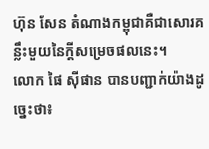ហ៊ុន សែន តំណាងកម្ពុជាគឺជាសោរគន្លឹះមួយនៃក្តីសម្រេចផលនេះ។
លោក ផៃ ស៊ីផាន បានបញ្ជាក់យ៉ាងដូច្នេះថា៖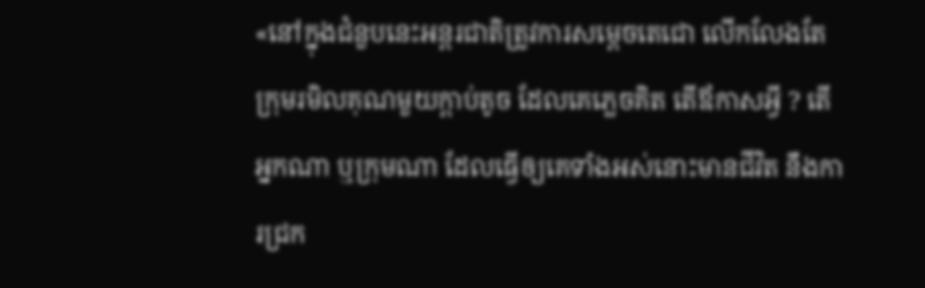«នៅក្នុងជំនួបនេះអន្តរជាតិត្រូវការសម្តេចតេជោ លើកលែងតែក្រុមរមិលគុណមួយក្តាប់តូច ដែលគេភ្លេចគិត តើឪកាសអ្វី ? តើអ្នកណា ឬក្រុមណា ដែលធ្វើឲ្យគេទាំងអស់នោះមានជីវិត នឹងការជ្រក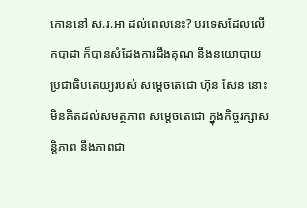កោននៅ ស.រ.អា ដល់ពេលនេះ? បរទេសដែលលើកបាដា ក៏បានសំដែងការដឹងគុណ នឹងនយោបាយប្រជាធិបតេយ្យរបស់ សម្តេចតេជោ ហ៊ុន សែន នោះមិនគិតដល់សមត្ថភាព សម្ដេចតេជោ ក្នុងកិច្ចរក្សាសន្តិភាព នឹងភាពជា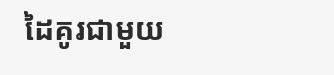ដៃគូរជាមួយ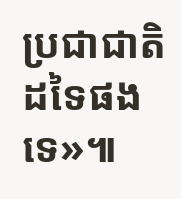ប្រជាជាតិដទៃផងទេ»៕